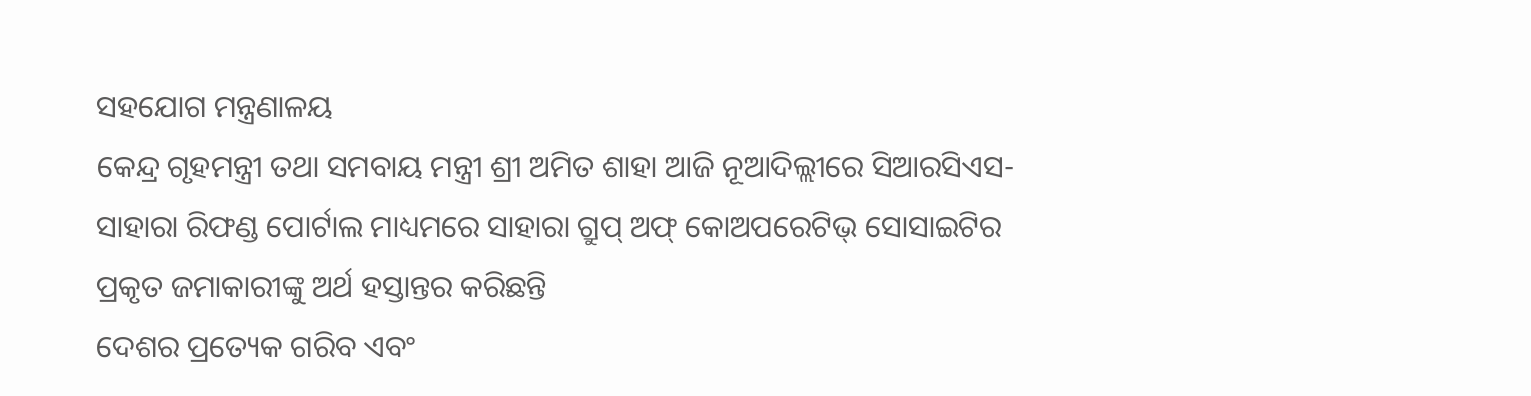ସହଯୋଗ ମନ୍ତ୍ରଣାଳୟ
କେନ୍ଦ୍ର ଗୃହମନ୍ତ୍ରୀ ତଥା ସମବାୟ ମନ୍ତ୍ରୀ ଶ୍ରୀ ଅମିତ ଶାହା ଆଜି ନୂଆଦିଲ୍ଲୀରେ ସିଆରସିଏସ-ସାହାରା ରିଫଣ୍ଡ ପୋର୍ଟାଲ ମାଧ୍ୟମରେ ସାହାରା ଗ୍ରୁପ୍ ଅଫ୍ କୋଅପରେଟିଭ୍ ସୋସାଇଟିର ପ୍ରକୃତ ଜମାକାରୀଙ୍କୁ ଅର୍ଥ ହସ୍ତାନ୍ତର କରିଛନ୍ତି
ଦେଶର ପ୍ରତ୍ୟେକ ଗରିବ ଏବଂ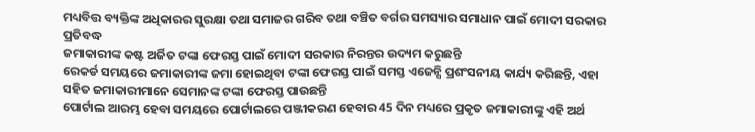ମଧ୍ୟବିତ୍ତ ବ୍ୟକ୍ତିଙ୍କ ଅଧିକାରର ସୁରକ୍ଷା ତଥା ସମାଜର ଗରିବ ତଥା ବଞ୍ଚିତ ବର୍ଗର ସମସ୍ୟାର ସମାଧାନ ପାଇଁ ମୋଦୀ ସରକାର ପ୍ରତିବଦ୍ଧ
ଜମାକାରୀଙ୍କ କଷ୍ଟ ଅର୍ଜିତ ଟଙ୍କା ଫେରସ୍ତ ପାଇଁ ମୋଦୀ ସରକାର ନିରନ୍ତର ଉଦ୍ୟମ କରୁଛନ୍ତି
ରେକର୍ଡ ସମୟରେ ଜମାକାରୀଙ୍କ ଜମା ହୋଇଥିବା ଟଙ୍କା ଫେରସ୍ତ ପାଇଁ ସମସ୍ତ ଏଜେନ୍ସି ପ୍ରଶଂସନୀୟ କାର୍ଯ୍ୟ କରିଛନ୍ତି, ଏହା ସହିତ ଜମାକାରୀମାନେ ସେମାନଙ୍କ ଟଙ୍କା ଫେରସ୍ତ ପାଉଛନ୍ତି
ପୋର୍ଟାଲ ଆରମ୍ଭ ହେବା ସମୟରେ ପୋର୍ଟାଲରେ ପଞ୍ଜୀକରଣ ହେବାର 45 ଦିନ ମଧ୍ୟରେ ପ୍ରକୃତ ଜମାକାରୀଙ୍କୁ ଏହି ଅର୍ଥ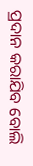ପ୍ରଦାନ କରାଯିବ ବୋଲି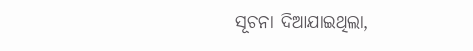ସୂଚନା ଦିଆଯାଇଥିଲା,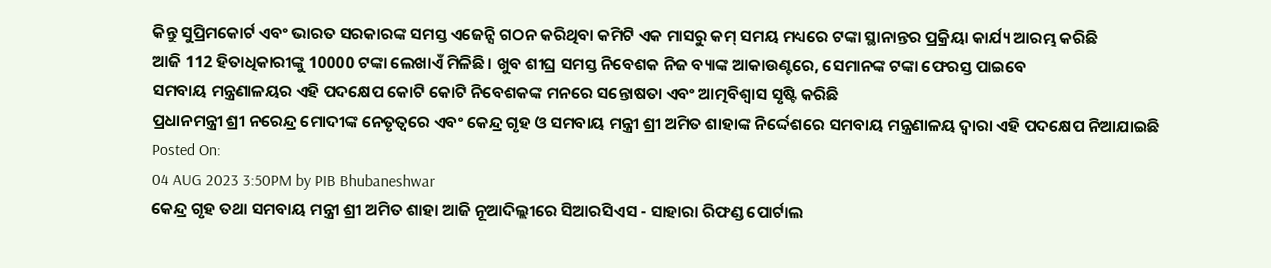କିନ୍ତୁ ସୁପ୍ରିମକୋର୍ଟ ଏବଂ ଭାରତ ସରକାରଙ୍କ ସମସ୍ତ ଏଜେନ୍ସି ଗଠନ କରିଥିବା କମିଟି ଏକ ମାସରୁ କମ୍ ସମୟ ମଧ୍ୟରେ ଟଙ୍କା ସ୍ଥାନାନ୍ତର ପ୍ରକ୍ରିୟା କାର୍ଯ୍ୟ ଆରମ୍ଭ କରିଛି
ଆଜି 112 ହିତାଧିକାରୀଙ୍କୁ 10000 ଟଙ୍କା ଲେଖାଏଁ ମିଳିଛି। ଖୁବ ଶୀଘ୍ର ସମସ୍ତ ନିବେଶକ ନିଜ ବ୍ୟାଙ୍କ ଆକାଉଣ୍ଟରେ, ସେମାନଙ୍କ ଟଙ୍କା ଫେରସ୍ତ ପାଇବେ
ସମବାୟ ମନ୍ତ୍ରଣାଳୟର ଏହି ପଦକ୍ଷେପ କୋଟି କୋଟି ନିବେଶକଙ୍କ ମନରେ ସନ୍ତୋଷତା ଏବଂ ଆତ୍ମବିଶ୍ୱାସ ସୃଷ୍ଟି କରିଛି
ପ୍ରଧାନମନ୍ତ୍ରୀ ଶ୍ରୀ ନରେନ୍ଦ୍ର ମୋଦୀଙ୍କ ନେତୃତ୍ୱରେ ଏବଂ କେନ୍ଦ୍ର ଗୃହ ଓ ସମବାୟ ମନ୍ତ୍ରୀ ଶ୍ରୀ ଅମିତ ଶାହାଙ୍କ ନିର୍ଦ୍ଦେଶରେ ସମବାୟ ମନ୍ତ୍ରଣାଳୟ ଦ୍ୱାରା ଏହି ପଦକ୍ଷେପ ନିଆଯାଇଛି
Posted On:
04 AUG 2023 3:50PM by PIB Bhubaneshwar
କେନ୍ଦ୍ର ଗୃହ ତଥା ସମବାୟ ମନ୍ତ୍ରୀ ଶ୍ରୀ ଅମିତ ଶାହା ଆଜି ନୂଆଦିଲ୍ଲୀରେ ସିଆରସିଏସ - ସାହାରା ରିଫଣ୍ଡ ପୋର୍ଟାଲ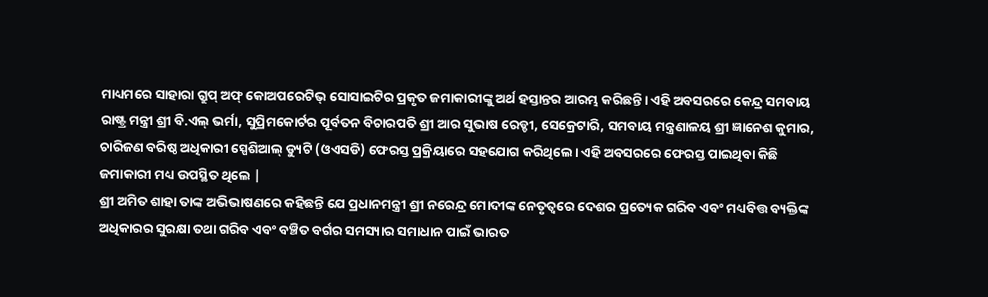ମାଧ୍ୟମରେ ସାହାରା ଗ୍ରୁପ୍ ଅଫ୍ କୋଅପରେଟିଭ୍ ସୋସାଇଟିର ପ୍ରକୃତ ଜମାକାରୀଙ୍କୁ ଅର୍ଥ ହସ୍ତାନ୍ତର ଆରମ୍ଭ କରିଛନ୍ତି। ଏହି ଅବସରରେ କେନ୍ଦ୍ର ସମବାୟ ରାଷ୍ଟ୍ର ମନ୍ତ୍ରୀ ଶ୍ରୀ ବି.ଏଲ୍ ଭର୍ମା, ସୁପ୍ରିମକୋର୍ଟର ପୂର୍ବତନ ବିଚାରପତି ଶ୍ରୀ ଆର ସୁଭାଷ ରେଡ୍ଡୀ, ସେକ୍ରେଟାରି, ସମବାୟ ମନ୍ତ୍ରଣାଳୟ ଶ୍ରୀ ଜ୍ଞାନେଶ କୁମାର, ଚାରିଜଣ ବରିଷ୍ଠ ଅଧିକାରୀ ସ୍ପେଶିଆଲ୍ ଡ୍ୟୁଟି (ଓଏସଡି) ଫେରସ୍ତ ପ୍ରକ୍ରିୟାରେ ସହଯୋଗ କରିଥିଲେ। ଏହି ଅବସରରେ ଫେରସ୍ତ ପାଇଥିବା କିଛି ଜମାକାରୀ ମଧ୍ୟ ଉପସ୍ଥିତ ଥିଲେ |
ଶ୍ରୀ ଅମିତ ଶାହା ତାଙ୍କ ଅଭିଭାଷଣରେ କହିଛନ୍ତି ଯେ ପ୍ରଧାନମନ୍ତ୍ରୀ ଶ୍ରୀ ନରେନ୍ଦ୍ର ମୋଦୀଙ୍କ ନେତୃତ୍ୱରେ ଦେଶର ପ୍ରତ୍ୟେକ ଗରିବ ଏବଂ ମଧ୍ୟବିତ୍ତ ବ୍ୟକ୍ତିଙ୍କ ଅଧିକାରର ସୁରକ୍ଷା ତଥା ଗରିବ ଏବଂ ବଞ୍ଚିତ ବର୍ଗର ସମସ୍ୟାର ସମାଧାନ ପାଇଁ ଭାରତ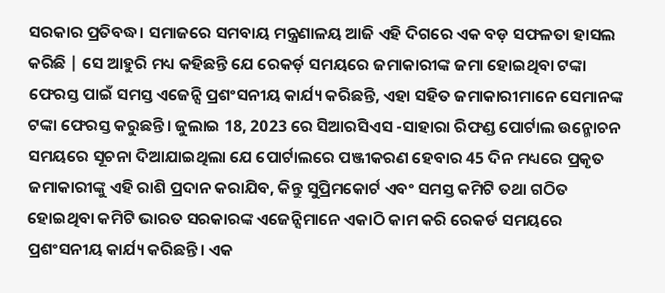ସରକାର ପ୍ରତିବଦ୍ଧ। ସମାଜରେ ସମବାୟ ମନ୍ତ୍ରଣାଳୟ ଆଜି ଏହି ଦିଗରେ ଏକ ବଡ଼ ସଫଳତା ହାସଲ କରିଛି | ସେ ଆହୁରି ମଧ୍ୟ କହିଛନ୍ତି ଯେ ରେକର୍ଡ଼ ସମୟରେ ଜମାକାରୀଙ୍କ ଜମା ହୋଇଥିବା ଟଙ୍କା ଫେରସ୍ତ ପାଇଁ ସମସ୍ତ ଏଜେନ୍ସି ପ୍ରଶଂସନୀୟ କାର୍ଯ୍ୟ କରିଛନ୍ତି, ଏହା ସହିତ ଜମାକାରୀମାନେ ସେମାନଙ୍କ ଟଙ୍କା ଫେରସ୍ତ କରୁଛନ୍ତି। ଜୁଲାଇ 18, 2023 ରେ ସିଆରସିଏସ -ସାହାରା ରିଫଣ୍ଡ ପୋର୍ଟାଲ ଉନ୍ମୋଚନ ସମୟରେ ସୂଚନା ଦିଆଯାଇଥିଲା ଯେ ପୋର୍ଟାଲରେ ପଞ୍ଜୀକରଣ ହେବାର 45 ଦିନ ମଧ୍ୟରେ ପ୍ରକୃତ ଜମାକାରୀଙ୍କୁ ଏହି ରାଶି ପ୍ରଦାନ କରାଯିବ, କିନ୍ତୁ ସୁପ୍ରିମକୋର୍ଟ ଏବଂ ସମସ୍ତ କମିଟି ତଥା ଗଠିତ ହୋଇଥିବା କମିଟି ଭାରତ ସରକାରଙ୍କ ଏଜେନ୍ସିମାନେ ଏକାଠି କାମ କରି ରେକର୍ଡ ସମୟରେ ପ୍ରଶଂସନୀୟ କାର୍ଯ୍ୟ କରିଛନ୍ତି। ଏକ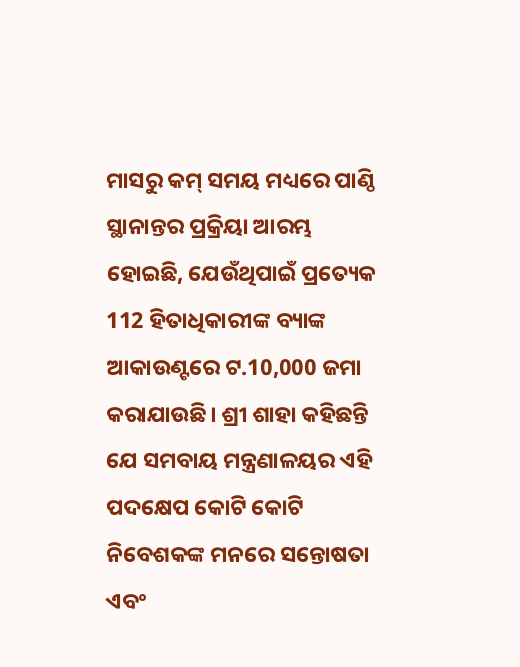ମାସରୁ କମ୍ ସମୟ ମଧ୍ୟରେ ପାଣ୍ଠି ସ୍ଥାନାନ୍ତର ପ୍ରକ୍ରିୟା ଆରମ୍ଭ ହୋଇଛି, ଯେଉଁଥିପାଇଁ ପ୍ରତ୍ୟେକ 112 ହିତାଧିକାରୀଙ୍କ ବ୍ୟାଙ୍କ ଆକାଉଣ୍ଟରେ ଟ.10,000 ଜମା କରାଯାଉଛି। ଶ୍ରୀ ଶାହା କହିଛନ୍ତି ଯେ ସମବାୟ ମନ୍ତ୍ରଣାଳୟର ଏହି ପଦକ୍ଷେପ କୋଟି କୋଟି ନିବେଶକଙ୍କ ମନରେ ସନ୍ତୋଷତା ଏବଂ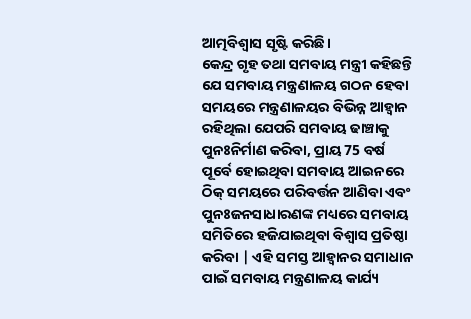ଆତ୍ମବିଶ୍ୱାସ ସୃଷ୍ଟି କରିଛି।
କେନ୍ଦ୍ର ଗୃହ ତଥା ସମବାୟ ମନ୍ତ୍ରୀ କହିଛନ୍ତି ଯେ ସମବାୟ ମନ୍ତ୍ରଣାଳୟ ଗଠନ ହେବା ସମୟରେ ମନ୍ତ୍ରଣାଳୟର ବିଭିନ୍ନ ଆହ୍ବାନ ରହିଥିଲା ଯେପରି ସମବାୟ ଢାଞ୍ଚାକୁ ପୁନଃନିର୍ମାଣ କରିବା, ପ୍ରାୟ 75 ବର୍ଷ ପୂର୍ବେ ହୋଇଥିବା ସମବାୟ ଆଇନରେ ଠିକ୍ ସମୟରେ ପରିବର୍ତ୍ତନ ଆଣିବା ଏବଂ ପୁନଃଜନସାଧାରଣଙ୍କ ମଧ୍ୟରେ ସମବାୟ ସମିତିରେ ହଜିଯାଇଥିବା ବିଶ୍ୱାସ ପ୍ରତିଷ୍ଠା କରିବା | ଏହି ସମସ୍ତ ଆହ୍ବାନର ସମାଧାନ ପାଇଁ ସମବାୟ ମନ୍ତ୍ରଣାଳୟ କାର୍ଯ୍ୟ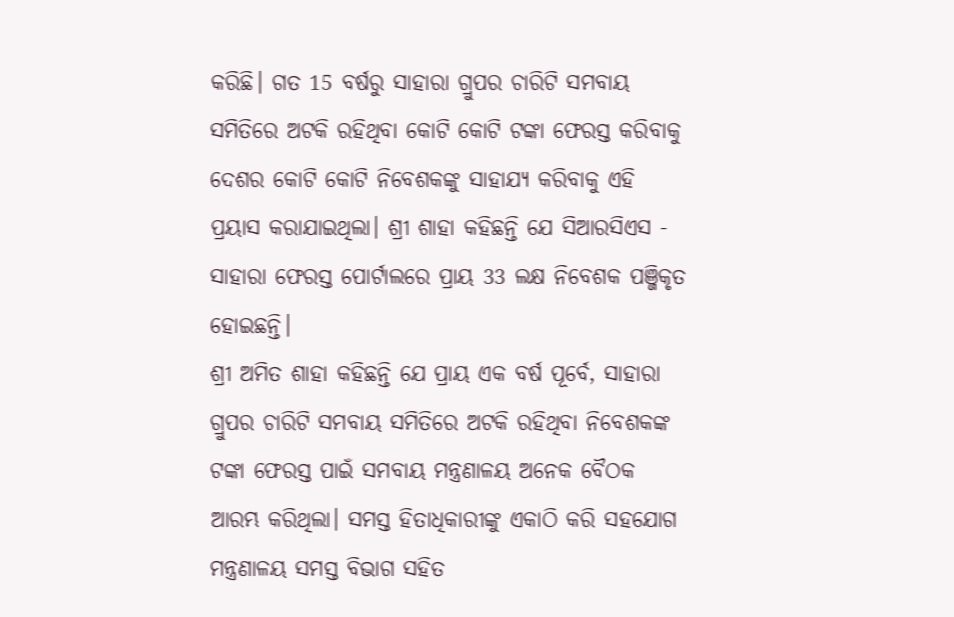କରିଛି। ଗତ 15 ବର୍ଷରୁ ସାହାରା ଗ୍ରୁପର ଚାରିଟି ସମବାୟ ସମିତିରେ ଅଟକି ରହିଥିବା କୋଟି କୋଟି ଟଙ୍କା ଫେରସ୍ତ କରିବାକୁ ଦେଶର କୋଟି କୋଟି ନିବେଶକଙ୍କୁ ସାହାଯ୍ୟ କରିବାକୁ ଏହି ପ୍ରୟାସ କରାଯାଇଥିଲା। ଶ୍ରୀ ଶାହା କହିଛନ୍ତି ଯେ ସିଆରସିଏସ - ସାହାରା ଫେରସ୍ତ ପୋର୍ଟାଲରେ ପ୍ରାୟ 33 ଲକ୍ଷ ନିବେଶକ ପଞ୍ଜିକୃତ ହୋଇଛନ୍ତି।
ଶ୍ରୀ ଅମିତ ଶାହା କହିଛନ୍ତି ଯେ ପ୍ରାୟ ଏକ ବର୍ଷ ପୂର୍ବେ, ସାହାରା ଗ୍ରୁପର ଚାରିଟି ସମବାୟ ସମିତିରେ ଅଟକି ରହିଥିବା ନିବେଶକଙ୍କ ଟଙ୍କା ଫେରସ୍ତ ପାଇଁ ସମବାୟ ମନ୍ତ୍ରଣାଳୟ ଅନେକ ବୈଠକ ଆରମ୍ଭ କରିଥିଲା। ସମସ୍ତ ହିତାଧିକାରୀଙ୍କୁ ଏକାଠି କରି ସହଯୋଗ ମନ୍ତ୍ରଣାଳୟ ସମସ୍ତ ବିଭାଗ ସହିତ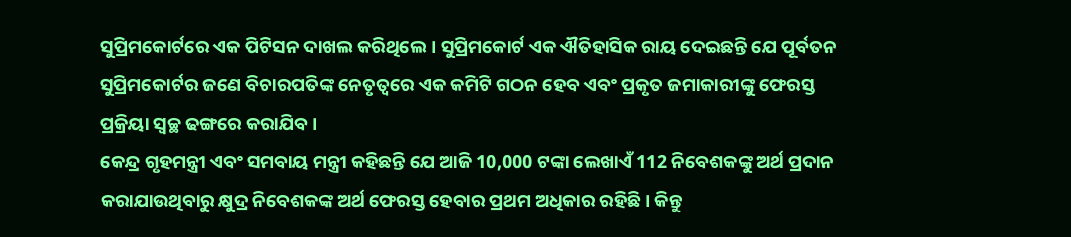ସୁପ୍ରିମକୋର୍ଟରେ ଏକ ପିଟିସନ ଦାଖଲ କରିଥିଲେ। ସୁପ୍ରିମକୋର୍ଟ ଏକ ଐତିହାସିକ ରାୟ ଦେଇଛନ୍ତି ଯେ ପୂର୍ବତନ ସୁପ୍ରିମକୋର୍ଟର ଜଣେ ବିଚାରପତିଙ୍କ ନେତୃତ୍ୱରେ ଏକ କମିଟି ଗଠନ ହେବ ଏବଂ ପ୍ରକୃତ ଜମାକାରୀଙ୍କୁ ଫେରସ୍ତ ପ୍ରକ୍ରିୟା ସ୍ୱଚ୍ଛ ଢଙ୍ଗରେ କରାଯିବ।
କେନ୍ଦ୍ର ଗୃହମନ୍ତ୍ରୀ ଏବଂ ସମବାୟ ମନ୍ତ୍ରୀ କହିଛନ୍ତି ଯେ ଆଜି 10,000 ଟଙ୍କା ଲେଖାଏଁ 112 ନିବେଶକଙ୍କୁ ଅର୍ଥ ପ୍ରଦାନ କରାଯାଉଥିବାରୁ କ୍ଷୁଦ୍ର ନିବେଶକଙ୍କ ଅର୍ଥ ଫେରସ୍ତ ହେବାର ପ୍ରଥମ ଅଧିକାର ରହିଛି। କିନ୍ତୁ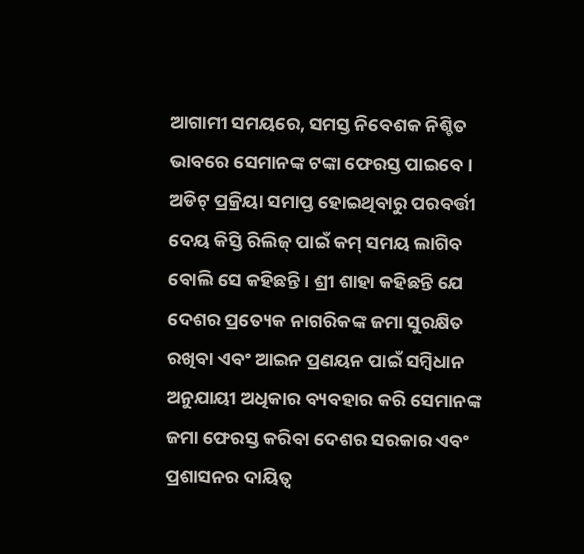ଆଗାମୀ ସମୟରେ, ସମସ୍ତ ନିବେଶକ ନିଶ୍ଚିତ ଭାବରେ ସେମାନଙ୍କ ଟଙ୍କା ଫେରସ୍ତ ପାଇବେ। ଅଡିଟ୍ ପ୍ରକ୍ରିୟା ସମାପ୍ତ ହୋଇଥିବାରୁ ପରବର୍ତ୍ତୀ ଦେୟ କିସ୍ତି ରିଲିଜ୍ ପାଇଁ କମ୍ ସମୟ ଲାଗିବ ବୋଲି ସେ କହିଛନ୍ତି। ଶ୍ରୀ ଶାହା କହିଛନ୍ତି ଯେ ଦେଶର ପ୍ରତ୍ୟେକ ନାଗରିକଙ୍କ ଜମା ସୁରକ୍ଷିତ ରଖିବା ଏବଂ ଆଇନ ପ୍ରଣୟନ ପାଇଁ ସମ୍ବିଧାନ ଅନୁଯାୟୀ ଅଧିକାର ବ୍ୟବହାର କରି ସେମାନଙ୍କ ଜମା ଫେରସ୍ତ କରିବା ଦେଶର ସରକାର ଏବଂ ପ୍ରଶାସନର ଦାୟିତ୍ବ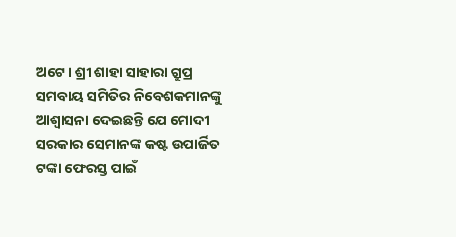ଅଟେ। ଶ୍ରୀ ଶାହା ସାହାରା ଗ୍ରୁପ୍ର ସମବାୟ ସମିତିର ନିବେଶକମାନଙ୍କୁ ଆଶ୍ୱାସନା ଦେଇଛନ୍ତି ଯେ ମୋଦୀ ସରକାର ସେମାନଙ୍କ କଷ୍ଟ ଉପାର୍ଜିତ ଟଙ୍କା ଫେରସ୍ତ ପାଇଁ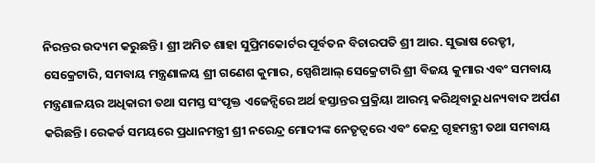ନିରନ୍ତର ଉଦ୍ୟମ କରୁଛନ୍ତି। ଶ୍ରୀ ଅମିତ ଶାହା ସୁପ୍ରିମକୋର୍ଟର ପୂର୍ବତନ ବିଚାରପତି ଶ୍ରୀ ଆର. ସୁଭାଷ ରେଡ୍ଡୀ, ସେକ୍ରେଟାରି, ସମବାୟ ମନ୍ତ୍ରଣାଳୟ ଶ୍ରୀ ଗଣେଶ କୁମାର, ସ୍ପେଶିଆଲ୍ ସେକ୍ରେଟାରି ଶ୍ରୀ ବିଜୟ କୁମାର ଏବଂ ସମବାୟ ମନ୍ତ୍ରଣାଳୟର ଅଧିକାରୀ ତଥା ସମସ୍ତ ସଂପୃକ୍ତ ଏଜେନ୍ସିରେ ଅର୍ଥ ହସ୍ତାନ୍ତର ପ୍ରକ୍ରିୟା ଆରମ୍ଭ କରିଥିବାରୁ ଧନ୍ୟବାଦ ଅର୍ପଣ କରିଛନ୍ତି। ରେକର୍ଡ ସମୟରେ ପ୍ରଧାନମନ୍ତ୍ରୀ ଶ୍ରୀ ନରେନ୍ଦ୍ର ମୋଦୀଙ୍କ ନେତୃତ୍ୱରେ ଏବଂ କେନ୍ଦ୍ର ଗୃହମନ୍ତ୍ରୀ ତଥା ସମବାୟ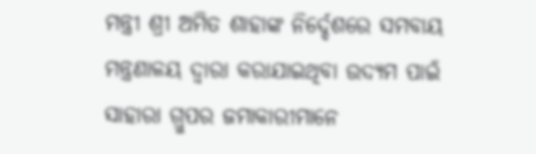ମନ୍ତ୍ରୀ ଶ୍ରୀ ଅମିତ ଶାହାଙ୍କ ନିର୍ଦ୍ଦେଶରେ ସମବାୟ ମନ୍ତ୍ରଣାଳୟ ଦ୍ୱାରା କରାଯାଇଥିବା ଉଦ୍ୟମ ପାଇଁ ସାହାରା ଗ୍ରୁପର ଜମାକାରୀମାନେ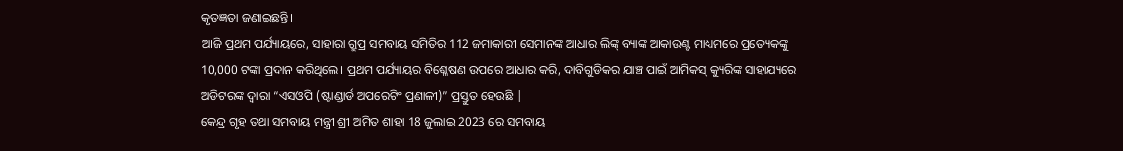କୃତଜ୍ଞତା ଜଣାଇଛନ୍ତି।
ଆଜି ପ୍ରଥମ ପର୍ଯ୍ୟାୟରେ, ସାହାରା ଗ୍ରୁପ୍ର ସମବାୟ ସମିତିର 112 ଜମାକାରୀ ସେମାନଙ୍କ ଆଧାର ଲିଙ୍କ୍ ବ୍ୟାଙ୍କ ଆକାଉଣ୍ଟ ମାଧ୍ୟମରେ ପ୍ରତ୍ୟେକଙ୍କୁ 10,000 ଟଙ୍କା ପ୍ରଦାନ କରିଥିଲେ। ପ୍ରଥମ ପର୍ଯ୍ୟାୟର ବିଶ୍ଳେଷଣ ଉପରେ ଆଧାର କରି, ଦାବିଗୁଡିକର ଯାଞ୍ଚ ପାଇଁ ଆମିକସ୍ କ୍ୟୁରିଙ୍କ ସାହାଯ୍ୟରେ ଅଡିଟରଙ୍କ ଦ୍ୱାରା “ଏସଓପି (ଷ୍ଟାଣ୍ଡାର୍ଡ ଅପରେଟିଂ ପ୍ରଣାଳୀ)” ପ୍ରସ୍ତୁତ ହେଉଛି |
କେନ୍ଦ୍ର ଗୃହ ତଥା ସମବାୟ ମନ୍ତ୍ରୀ ଶ୍ରୀ ଅମିତ ଶାହା 18 ଜୁଲାଇ 2023 ରେ ସମବାୟ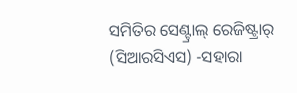ସମିତିର ସେଣ୍ଟ୍ରାଲ୍ ରେଜିଷ୍ଟ୍ରାର୍ (ସିଆରସିଏସ) -ସହାରା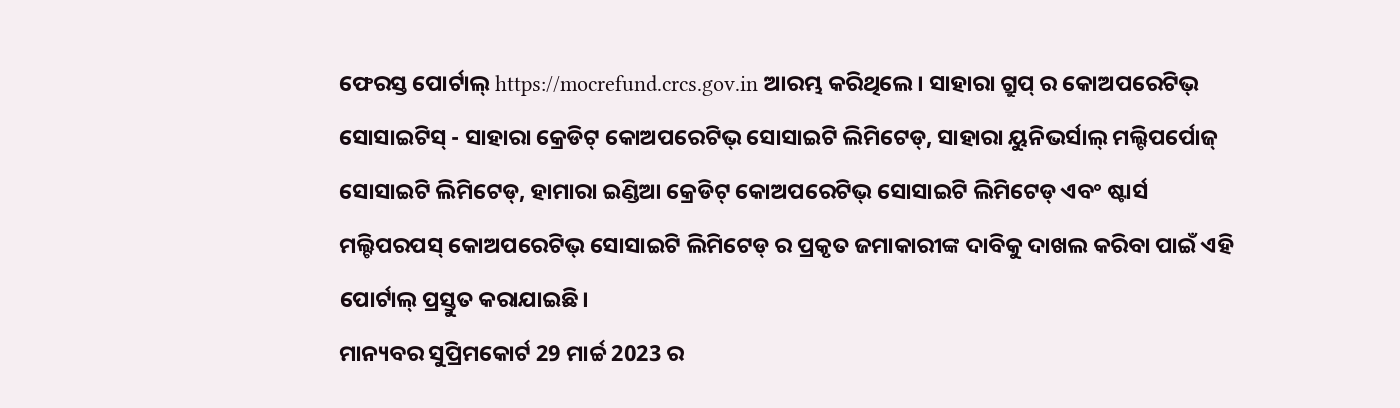ଫେରସ୍ତ ପୋର୍ଟାଲ୍ https://mocrefund.crcs.gov.in ଆରମ୍ଭ କରିଥିଲେ। ସାହାରା ଗ୍ରୁପ୍ ର କୋଅପରେଟିଭ୍ ସୋସାଇଟିସ୍ - ସାହାରା କ୍ରେଡିଟ୍ କୋଅପରେଟିଭ୍ ସୋସାଇଟି ଲିମିଟେଡ୍, ସାହାରା ୟୁନିଭର୍ସାଲ୍ ମଲ୍ଟିପର୍ପୋଜ୍ ସୋସାଇଟି ଲିମିଟେଡ୍, ହାମାରା ଇଣ୍ଡିଆ କ୍ରେଡିଟ୍ କୋଅପରେଟିଭ୍ ସୋସାଇଟି ଲିମିଟେଡ୍ ଏବଂ ଷ୍ଟାର୍ସ ମଲ୍ଟିପରପସ୍ କୋଅପରେଟିଭ୍ ସୋସାଇଟି ଲିମିଟେଡ୍ ର ପ୍ରକୃତ ଜମାକାରୀଙ୍କ ଦାବିକୁ ଦାଖଲ କରିବା ପାଇଁ ଏହି ପୋର୍ଟାଲ୍ ପ୍ରସ୍ତୁତ କରାଯାଇଛି।
ମାନ୍ୟବର ସୁପ୍ରିମକୋର୍ଟ 29 ମାର୍ଚ୍ଚ 2023 ର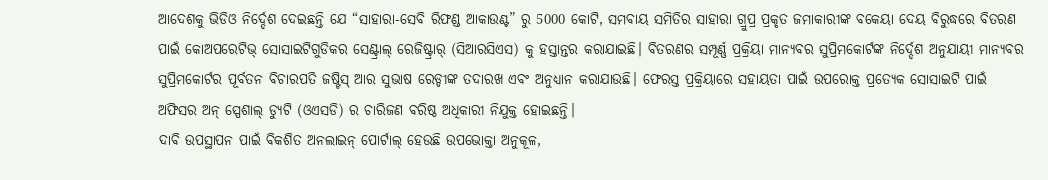ଆଦେଶକୁ ଭିଡିଓ ନିର୍ଦ୍ଦେଶ ଦେଇଛନ୍ତି ଯେ “ସାହାରା-ସେବି ରିଫଣ୍ଡ ଆକାଉଣ୍ଟ” ରୁ 5000 କୋଟି, ସମବାୟ ସମିତିର ସାହାରା ଗ୍ରୁପ୍ର ପ୍ରକୃତ ଜମାକାରୀଙ୍କ ବକେୟା ଦେୟ ବିରୁଦ୍ଧରେ ବିତରଣ ପାଇଁ କୋଅପରେଟିଭ୍ ସୋସାଇଟିଗୁଡିକର ସେଣ୍ଟ୍ରାଲ୍ ରେଜିଷ୍ଟ୍ରାର୍ (ସିଆରସିଏସ) କୁ ହସ୍ତାନ୍ତର କରାଯାଇଛି। ବିତରଣର ସମ୍ପୂର୍ଣ୍ଣ ପ୍ରକ୍ରିୟା ମାନ୍ୟବର ସୁପ୍ରିମକୋର୍ଟଙ୍କ ନିର୍ଦ୍ଦେଶ ଅନୁଯାୟୀ ମାନ୍ୟବର ସୁପ୍ରିମକୋର୍ଟର ପୂର୍ବତନ ବିଚାରପତି ଜଷ୍ଟିସ୍ ଆର ସୁଭାଷ ରେଡ୍ଡୀଙ୍କ ତଦାରଖ ଏବଂ ଅନୁଧ୍ୟାନ କରାଯାଉଛି। ଫେରସ୍ତ ପ୍ରକ୍ରିୟାରେ ସହାୟତା ପାଇଁ ଉପରୋକ୍ତ ପ୍ରତ୍ୟେକ ସୋସାଇଟି ପାଇଁ ଅଫିସର ଅନ୍ ସ୍ପେଶାଲ୍ ଡ୍ୟୁଟି (ଓଏସଡି) ର ଚାରିଜଣ ବରିଷ୍ଠ ଅଧିକାରୀ ନିଯୁକ୍ତ ହୋଇଛନ୍ତି।
ଦାବି ଉପସ୍ଥାପନ ପାଇଁ ବିକଶିତ ଅନଲାଇନ୍ ପୋର୍ଟାଲ୍ ହେଉଛି ଉପଭୋକ୍ତା ଅନୁକୂଳ,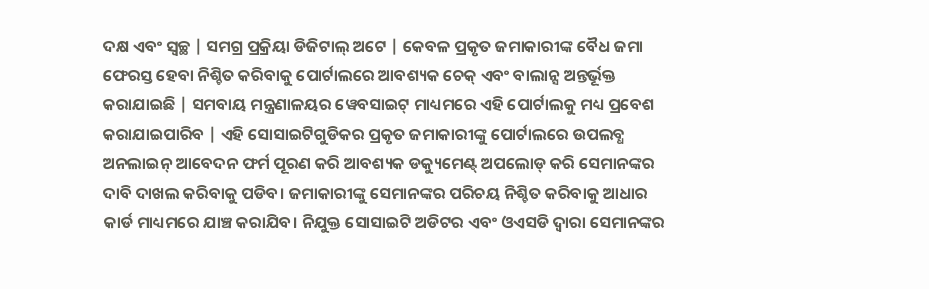ଦକ୍ଷ ଏବଂ ସ୍ୱଚ୍ଛ | ସମଗ୍ର ପ୍ରକ୍ରିୟା ଡିଜିଟାଲ୍ ଅଟେ | କେବଳ ପ୍ରକୃତ ଜମାକାରୀଙ୍କ ବୈଧ ଜମା ଫେରସ୍ତ ହେବା ନିଶ୍ଚିତ କରିବାକୁ ପୋର୍ଟାଲରେ ଆବଶ୍ୟକ ଚେକ୍ ଏବଂ ବାଲାନ୍ସ ଅନ୍ତର୍ଭୂକ୍ତ କରାଯାଇଛି | ସମବାୟ ମନ୍ତ୍ରଣାଳୟର ୱେବସାଇଟ୍ ମାଧ୍ୟମରେ ଏହି ପୋର୍ଟାଲକୁ ମଧ୍ୟ ପ୍ରବେଶ କରାଯାଇପାରିବ | ଏହି ସୋସାଇଟିଗୁଡିକର ପ୍ରକୃତ ଜମାକାରୀଙ୍କୁ ପୋର୍ଟାଲରେ ଉପଲବ୍ଧ ଅନଲାଇନ୍ ଆବେଦନ ଫର୍ମ ପୂରଣ କରି ଆବଶ୍ୟକ ଡକ୍ୟୁମେଣ୍ଟ୍ ଅପଲୋଡ୍ କରି ସେମାନଙ୍କର ଦାବି ଦାଖଲ କରିବାକୁ ପଡିବ। ଜମାକାରୀଙ୍କୁ ସେମାନଙ୍କର ପରିଚୟ ନିଶ୍ଚିତ କରିବାକୁ ଆଧାର କାର୍ଡ ମାଧ୍ୟମରେ ଯାଞ୍ଚ କରାଯିବ। ନିଯୁକ୍ତ ସୋସାଇଟି ଅଡିଟର ଏବଂ ଓଏସଡି ଦ୍ବାରା ସେମାନଙ୍କର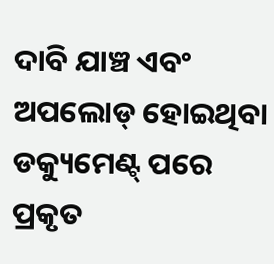ଦାବି ଯାଞ୍ଚ ଏବଂ ଅପଲୋଡ୍ ହୋଇଥିବା ଡକ୍ୟୁମେଣ୍ଟ୍ ପରେ ପ୍ରକୃତ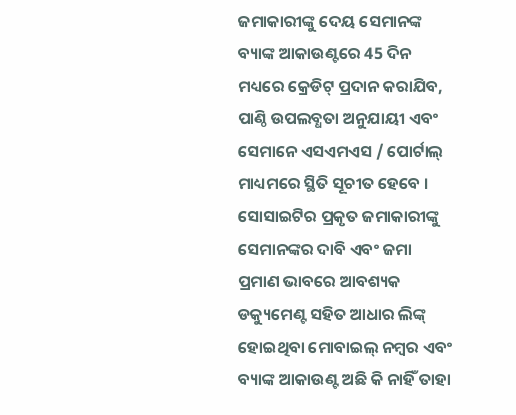ଜମାକାରୀଙ୍କୁ ଦେୟ ସେମାନଙ୍କ ବ୍ୟାଙ୍କ ଆକାଉଣ୍ଟରେ 45 ଦିନ ମଧ୍ୟରେ କ୍ରେଡିଟ୍ ପ୍ରଦାନ କରାଯିବ, ପାଣ୍ଠି ଉପଲବ୍ଧତା ଅନୁଯାୟୀ ଏବଂ ସେମାନେ ଏସଏମଏସ / ପୋର୍ଟାଲ୍ ମାଧ୍ୟମରେ ସ୍ଥିତି ସୂଚୀତ ହେବେ । ସୋସାଇଟିର ପ୍ରକୃତ ଜମାକାରୀଙ୍କୁ ସେମାନଙ୍କର ଦାବି ଏବଂ ଜମା ପ୍ରମାଣ ଭାବରେ ଆବଶ୍ୟକ ଡକ୍ୟୁମେଣ୍ଟ ସହିତ ଆଧାର ଲିଙ୍କ୍ ହୋଇଥିବା ମୋବାଇଲ୍ ନମ୍ବର ଏବଂ ବ୍ୟାଙ୍କ ଆକାଉଣ୍ଟ ଅଛି କି ନାହିଁ ତାହା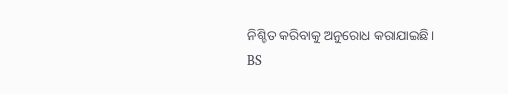ନିଶ୍ଚିତ କରିବାକୁ ଅନୁରୋଧ କରାଯାଇଛି।
BS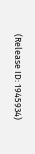(Release ID: 1945934)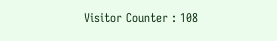Visitor Counter : 108